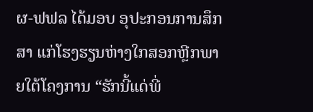ຜ-ຟຟລ ໄດ້ມອບ ອຸປະກອນການສຶກສາ ແກ່ໂຮງຮຽນຫ່າງໃກສອກຫຼີກພາຍໃຕ້ໂຄງການ “ຮັກນີ້ແດ່ພີ່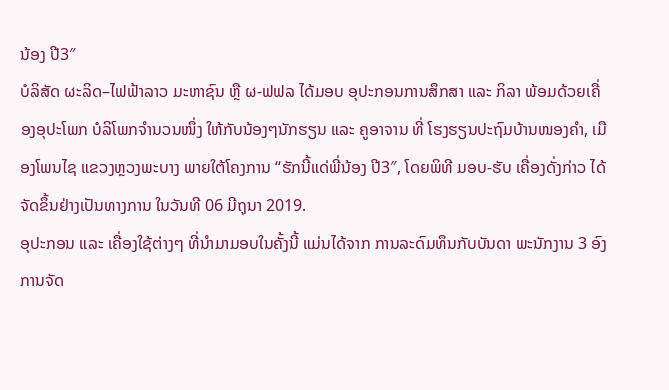ນ້ອງ ປີ3″
ບໍລິສັດ ຜະລິດ–ໄຟຟ້າລາວ ມະຫາຊົນ ຫຼື ຜ-ຟຟລ ໄດ້ມອບ ອຸປະກອນການສຶກສາ ແລະ ກິລາ ພ້ອມດ້ວຍເຄື່ອງອຸປະໂພກ ບໍລິໂພກຈຳນວນໜຶ່ງ ໃຫ້ກັບນ້ອງໆນັກຮຽນ ແລະ ຄູອາຈານ ທີ່ ໂຮງຮຽນປະຖົມບ້ານໜອງຄຳ, ເມືອງໂພນໄຊ ແຂວງຫຼວງພະບາງ ພາຍໃຕ້ໂຄງການ “ຮັກນີ້ແດ່ພີ່ນ້ອງ ປີ3″, ໂດຍພິທີ ມອບ-ຮັບ ເຄື່ອງດັ່ງກ່າວ ໄດ້ຈັດຂຶ້ນຢ່າງເປັນທາງການ ໃນວັນທີ 06 ມີຖຸນາ 2019.
ອຸປະກອນ ແລະ ເຄື່ອງໃຊ້ຕ່າງໆ ທີ່ນຳມາມອບໃນຄັ້ງນີ້ ແມ່ນໄດ້ຈາກ ການລະດົມທຶນກັບບັນດາ ພະນັກງານ 3 ອົງການຈັດ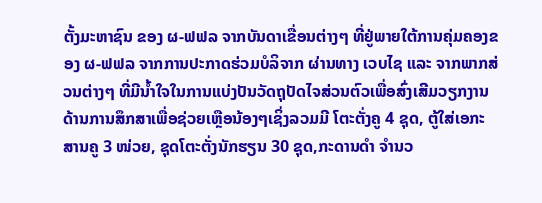ຕັ້ງມະຫາຊົນ ຂອງ ຜ-ຟຟລ ຈາກບັນດາເຂື່ອນຕ່າງໆ ທີ່ຢູ່ພາຍໃຕ້ການຄຸ່ມຄອງຂອງ ຜ-ຟຟລ ຈາກການປະກາດຮ່ວມບໍລິຈາກ ຜ່ານທາງ ເວບໄຊ ແລະ ຈາກພາກສ່ວນຕ່າງໆ ທີ່ມີນໍ້າໃຈໃນການແບ່ງປັນວັດຖຸປັດໄຈສ່ວນຕົວເພື່ອສົ່ງເສີມວຽກງານດ້ານການສຶກສາເພື່ອຊ່ວຍເຫຼືອນ້ອງໆເຊິ່ງລວມມີ ໂຕະຕັ່ງຄູ 4 ຊຸດ, ຕູ້ໃສ່ເອກະສານຄູ 3 ໜ່ວຍ, ຊຸດໂຕະຕັ່ງນັກຮຽນ 30 ຊຸດ,ກະດານດໍາ ຈໍານວ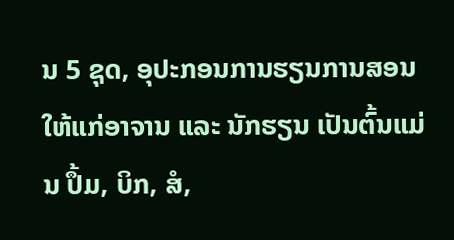ນ 5 ຊຸດ, ອຸປະກອນການຮຽນການສອນ ໃຫ້ແກ່ອາຈານ ແລະ ນັກຮຽນ ເປັນຕົ້ນແມ່ນ ປຶ້ມ, ບິກ, ສໍ,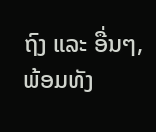ຖົງ ແລະ ອື່ນໆ, ພ້ອມທັງ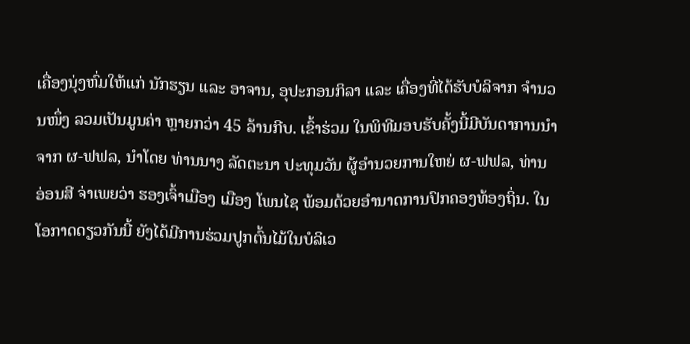ເຄື່ອງນຸ່ງຫົ່ມໃຫ້ແກ່ ນັກຮຽນ ແລະ ອາຈານ, ອຸປະກອນກິລາ ແລະ ເຄື່ອງທີ່ໄດ້ຮັບບໍລິຈາກ ຈຳນວນໜຶ່ງ ລວມເປັນມູນຄ່າ ຫຼາຍກວ່າ 45 ລ້ານກີບ. ເຂົ້າຮ່ວມ ໃນພິທີມອບຮັບຄັ້ງນີ້ມີບັນດາການນຳຈາກ ຜ-ຟຟລ, ນຳໂດຍ ທ່ານນາງ ລັດຕະນາ ປະທຸມວັນ ຜູ້ອຳນວຍການໃຫຍ່ ຜ-ຟຟລ, ທ່ານ ອ່ອນສີ ຈ່າເພຍວ່າ ຮອງເຈົ້າເມືອງ ເມືອງ ໂພນໄຊ ພ້ອມດ້ວຍອຳນາດການປົກຄອງທ້ອງຖິ່ນ. ໃນໂອກາດດຽວກັນນີ້ ຍັງໄດ້ມີການຮ່ວມປູກຕົ້ນໄມ້ໃນບໍລິເວ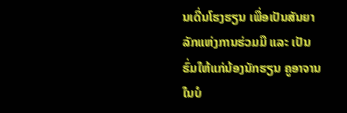ນເດີ່ນໂຮງຮຽນ ເພື່ອເປັນສັນຍາລັກແຫ່ງການຮ່ວມມື ແລະ ເປັນຮົ່ມໃຫ້ແກ່ນ້ອງນັກຮຽນ ຄູອາຈານ ໃນບໍ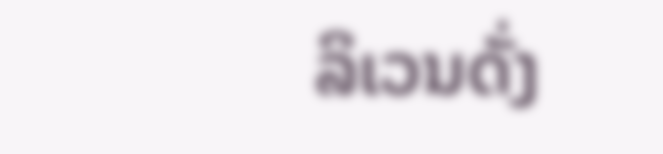ລິເວນດັ່ງ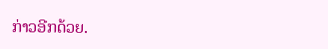ກ່າວອີກດ້ວຍ.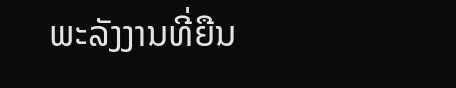ພະລັງງານທີ່ຍືນ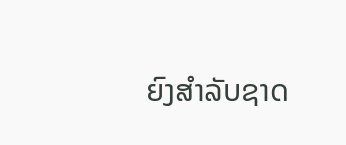ຍົງສຳລັບຊາດ